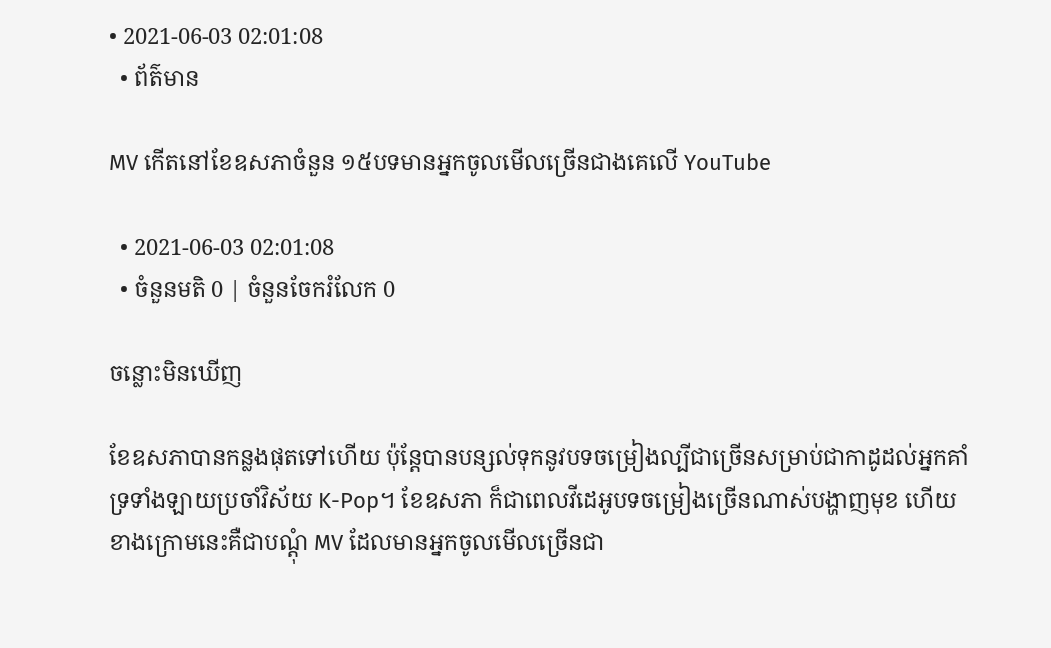• 2021-06-03 02:01:08
  • ព័ត៌មាន

MV កើតនៅខែឧសភាចំនួន ១៥បទមានអ្នកចូលមើលច្រើនជាងគេលើ YouTube

  • 2021-06-03 02:01:08
  • ចំនួនមតិ 0 | ចំនួនចែករំលែក 0

ចន្លោះមិនឃើញ

ខែឧសភាបានកន្លងផុតទៅហើយ ប៉ុន្តែបានបន្សល់ទុកនូវបទចម្រៀងល្បីជាច្រើនសម្រាប់ជាកាដូដល់អ្នកគាំទ្រទាំងឡាយប្រចាំវិស័យ K-Pop។ ខែឧសភា ក៏ជាពេលវីដេអូបទចម្រៀងច្រើនណាស់បង្ហាញមុខ ហើយខាងក្រោមនេះគឺជាបណ្ដុំ MV ដែលមានអ្នកចូលមើលច្រើនជា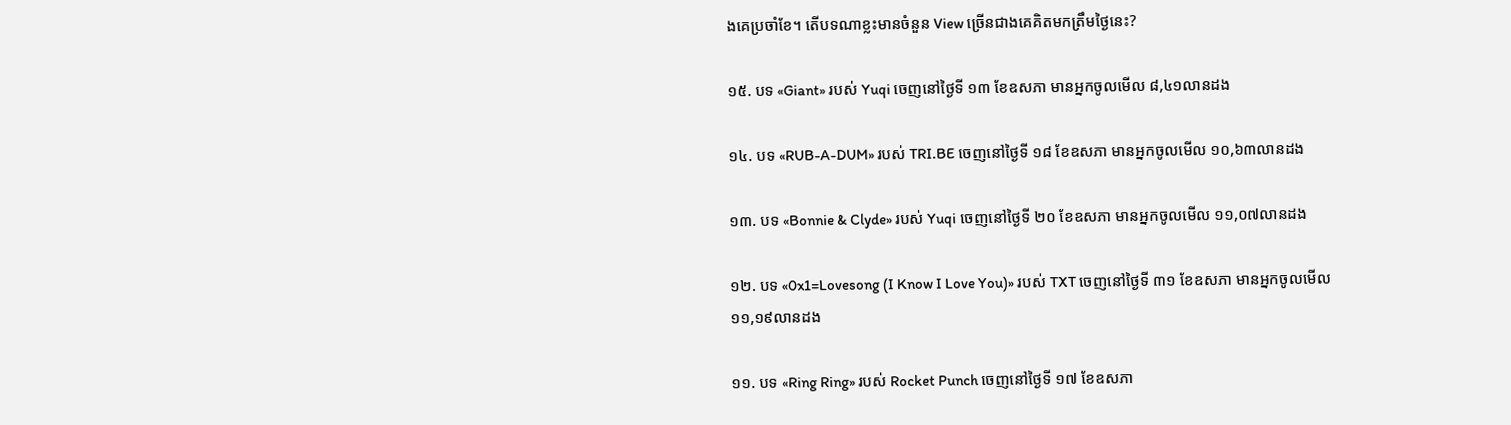ងគេប្រចាំខែ។ តើបទណាខ្លះមានចំនួន View ច្រើនជាងគេគិតមកត្រឹមថ្ងៃនេះ?

១៥. បទ «Giant» របស់ Yuqi ចេញនៅថ្ងៃទី ១៣ ខែឧសភា មានអ្នកចូលមើល ៨,៤១លានដង

១៤. បទ «RUB-A-DUM» របស់ TRI.BE ចេញនៅថ្ងៃទី ១៨ ខែឧសភា មានអ្នកចូលមើល ១០,៦៣លានដង

១៣. បទ «Bonnie & Clyde» របស់ Yuqi ចេញនៅថ្ងៃទី ២០ ខែឧសភា មានអ្នកចូលមើល ១១,០៧លានដង

១២. បទ «0x1=Lovesong (I Know I Love You)» របស់ TXT ចេញនៅថ្ងៃទី ៣១ ខែឧសភា មានអ្នកចូលមើល ១១,១៩លានដង

១១. បទ «Ring Ring» របស់ Rocket Punch ចេញនៅថ្ងៃទី ១៧ ខែឧសភា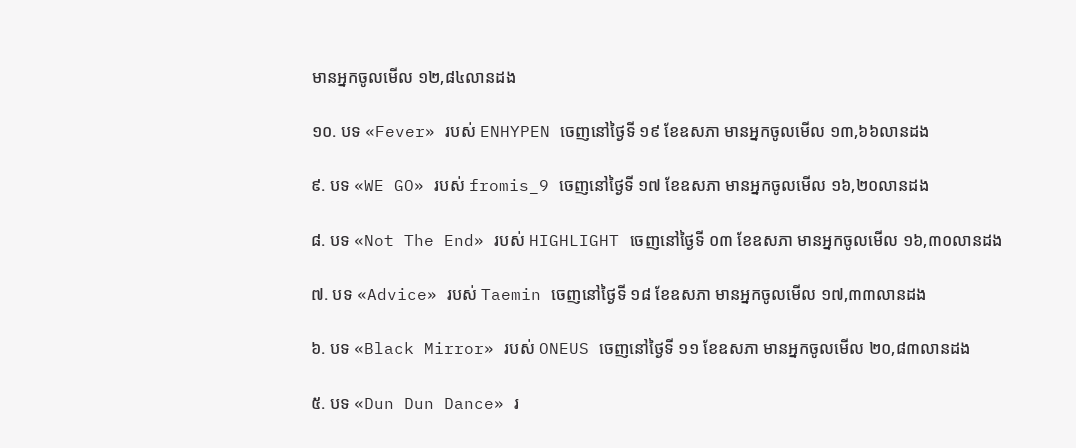មានអ្នកចូលមើល ១២,៨៤លានដង

១០. បទ «Fever» របស់ ENHYPEN ចេញនៅថ្ងៃទី ១៩ ខែឧសភា មានអ្នកចូលមើល ១៣,៦៦លានដង

៩. បទ «WE GO» របស់ fromis_9 ចេញនៅថ្ងៃទី ១៧ ខែឧសភា មានអ្នកចូលមើល ១៦,២០លានដង

៨. បទ «Not The End» របស់ HIGHLIGHT ចេញនៅថ្ងៃទី ០៣ ខែឧសភា មានអ្នកចូលមើល ១៦,៣០លានដង

៧. បទ «Advice» របស់ Taemin ចេញនៅថ្ងៃទី ១៨ ខែឧសភា មានអ្នកចូលមើល ១៧,៣៣លានដង

៦. បទ «Black Mirror» របស់ ONEUS ចេញនៅថ្ងៃទី ១១ ខែឧសភា មានអ្នកចូលមើល ២០,៨៣លានដង

៥. បទ «Dun Dun Dance» រ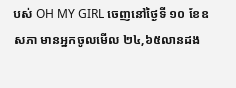បស់ OH MY GIRL ចេញនៅថ្ងៃទី ១០ ខែឧសភា មានអ្នកចូលមើល ២៤,៦៥លានដង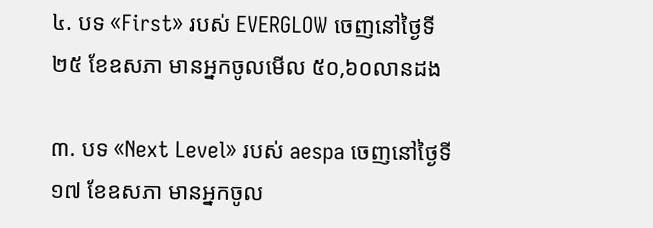៤. បទ «First» របស់ EVERGLOW ចេញនៅថ្ងៃទី ២៥ ខែឧសភា មានអ្នកចូលមើល ៥០,៦០លានដង

៣. បទ «Next Level» របស់ aespa ចេញនៅថ្ងៃទី ១៧ ខែឧសភា មានអ្នកចូល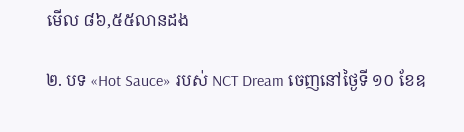មើល ៨៦,៥៥លានដង

២. បទ «Hot Sauce» របស់ NCT Dream ចេញនៅថ្ងៃទី ១០ ខែឧ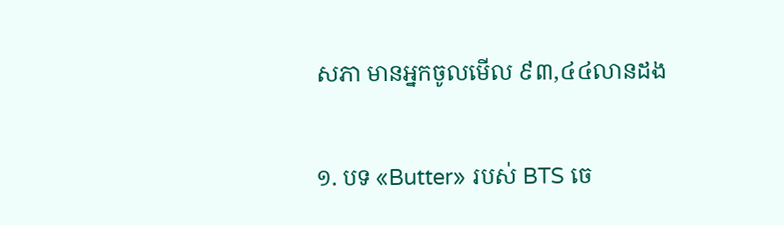សភា មានអ្នកចូលមើល ៩៣,៤៤លានដង

១. បទ «Butter» របស់ BTS ចេ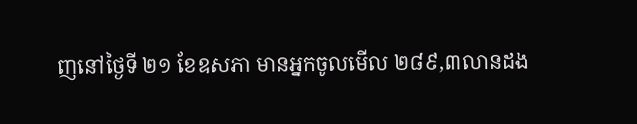ញនៅថ្ងៃទី ២១ ខែឧសភា មានអ្នកចូលមើល ២៨៩,៣លានដង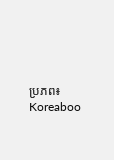ប្រភព៖ Koreaboo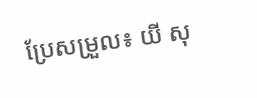ប្រែសម្រួល៖ យី សុ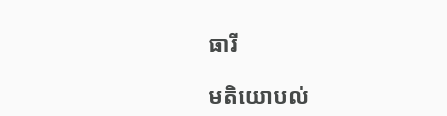ធារី

មតិយោបល់